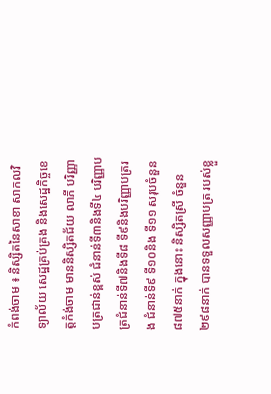កំពង់ចាម ៖ និស្សិតនៃសាខា សាកលវិទ្យាល័យ សេដ្ឋគ្រប់គ្រង និងសេដ្ឋកិច្ចខេត្តកំង់ចាម មាននិស្សិតជ័យ លាភី បរិញ្ញាបត្រជាន់ខ្ពស់ ជំនាន់ទី៣និងទី៤ បរិញ្ញាបត្រជំនាន់ទី៧និងទី៨ ទី៩និងបរិញ្ញាបត្ររង ជំនាន់ទី៩ ទី១០និង ទី១១ សរុបចំនួន៨៧៥នាក់ ក្នុងនោះ និស្សិតស្រី ចំនួន ២៩៨នាក់ បានទទួលសញ្ញាបត្រ របស់ខ្លួ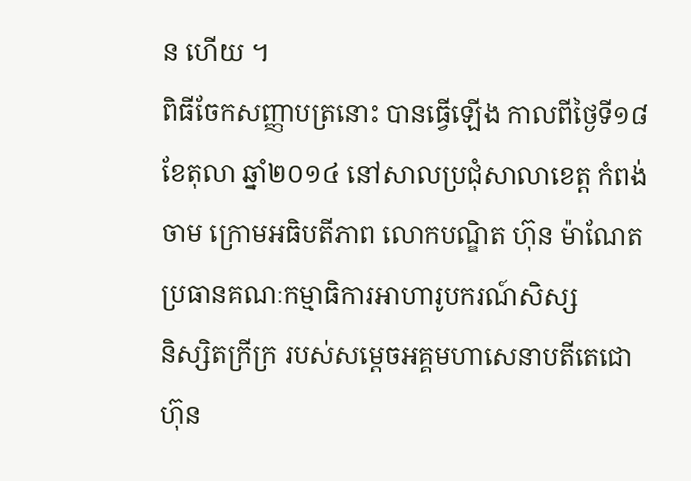ន ហើយ ។
ពិធីចែកសញ្ញាបត្រនោះ បានធ្វើឡើង កាលពីថ្ងៃទី១៨ ខែតុលា ឆ្នាំ២០១៤ នៅសាលប្រជុំសាលាខេត្ត កំពង់ចាម ក្រោមអធិបតីភាព លោកបណ្ឌិត ហ៊ុន ម៉ាណែត ប្រធានគណៈកម្មាធិការអាហារូបករណ៍សិស្ស
និស្សិតក្រីក្រ របស់សម្តេចអគ្គមហាសេនាបតីតេជោ ហ៊ុន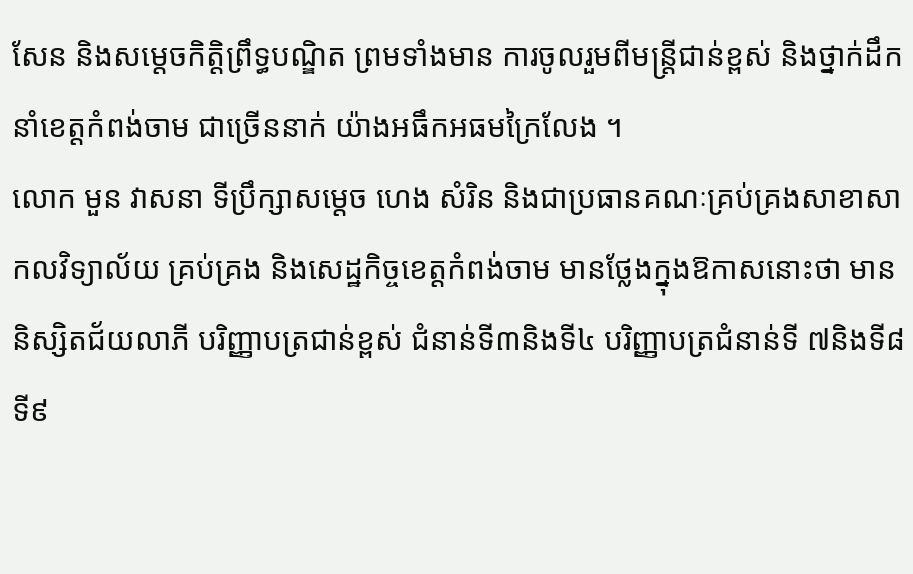សែន និងសម្តេចកិត្តិព្រឹទ្ធបណ្ឌិត ព្រមទាំងមាន ការចូលរួមពីមន្ត្រីជាន់ខ្ពស់ និងថ្នាក់ដឹកនាំខេត្តកំពង់ចាម ជាច្រើននាក់ យ៉ាងអធឹកអធមក្រៃលែង ។
លោក មួន វាសនា ទីប្រឹក្សាសម្តេច ហេង សំរិន និងជាប្រធានគណៈគ្រប់គ្រងសាខាសាកលវិទ្យាល័យ គ្រប់គ្រង និងសេដ្ឋកិច្ចខេត្តកំពង់ចាម មានថ្លែងក្នុងឱកាសនោះថា មាននិស្សិតជ័យលាភី បរិញ្ញាបត្រជាន់ខ្ពស់ ជំនាន់ទី៣និងទី៤ បរិញ្ញាបត្រជំនាន់ទី ៧និងទី៨ ទី៩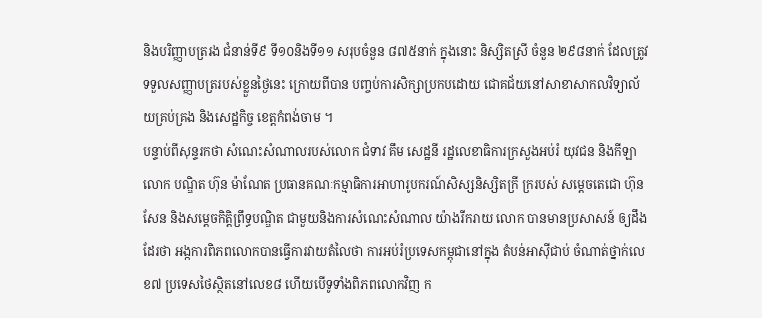និងបរិញ្ញាបត្ររង ជំនាន់ទី៩ ទី១០និងទី១១ សរុបចំនួន ៨៧៥នាក់ ក្នុងនោះ និស្សិតស្រី ចំនួន ២៩៨នាក់ ដែលត្រូវទទួលសញ្ញាបត្ររបស់ខ្លួនថ្ងៃនេះ ក្រោយពីបាន បញ្ចប់ការសិក្សាប្រកបដោយ ជោគជ័យនៅសាខាសាកលវិទ្យាល័យគ្រប់គ្រង និងសេដ្ឋកិច្ច ខេត្តកំពង់ចាម ។
បន្ទាប់ពីសុន្ទរកថា សំណេះសំណាលរបស់លោក ជំទាវ គឹម សេដ្ឋនី រដ្ឋលេខាធិការក្រសួងអប់រំ យុវជន និងកីឡា លោក បណ្ឌិត ហ៊ុន ម៉ាណែត ប្រធានគណៈកម្មាធិការអាហារូបករណ៍សិស្សនិស្សិតក្រី ក្ររបស់ សម្តេចតេជោ ហ៊ុន សែន និងសម្តេចកិត្តិព្រឹទ្ធបណ្ឌិត ជាមួយនិងការសំណេះសំណាល យ៉ាងរីករាយ លោក បានមានប្រសាសន៍ ឲ្យដឹងដែរថា អង្កការពិភពលោកបានធ្វើការវាយតំលៃថា ការអប់រំប្រទេសកម្ពុជានៅក្នុង តំបន់អាស៊ីជាប់ ចំណាត់ថ្នាក់លេខ៧ ប្រទេសថៃស្ថិតនៅលេខ៨ ហើយបើទូទាំងពិភពលោកវិញ ក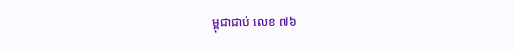ម្ពុជាជាប់ លេខ ៧៦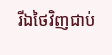រីឯថៃវិញជាប់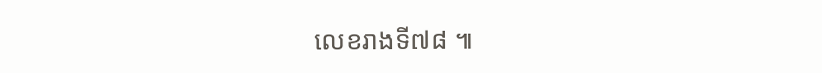លេខរាងទី៧៨ ៕